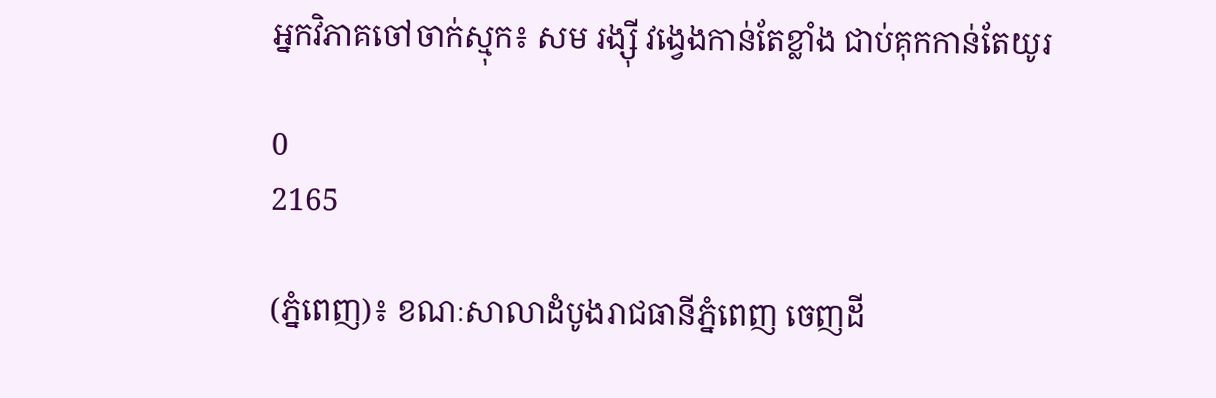អ្នកវិភាគចៅចាក់ស្មុក៖ សម រង្ស៊ី វង្វេងកាន់តែខ្លាំង ជាប់គុកកាន់តែយូរ

0
2165

(ភ្នំពេញ)៖ ខណៈសាលាដំបូងរាជធានីភ្នំពេញ ចេញដី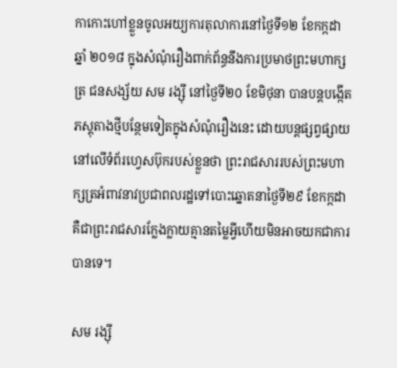កាកោះហៅខ្លួនចូលអយ្យការតុលាការនៅថ្ងៃទី១២ ខែកក្កដា ឆ្នាំ ២០១៨ ក្នុងសំណុំរឿងពាក់ព័ន្ធនឹងការប្រមាថព្រះមហាក្សត្រ ជនសង្ស័យ សម រង្ស៊ី នៅថ្ងៃទី២០ ខែមិថុនា បានបន្តបង្កើតភស្តុតាងថ្មីបន្ថែមទៀតក្នុងសំណុំរឿងនេះ ដោយបន្តផ្សព្វផ្សាយ នៅលើទំព័រហ្វេសប៊ុករបស់ខ្លួនថា ព្រះរាជសាររបស់ព្រះមហាក្សត្រអំពាវនាវប្រជាពលរដ្ឋទៅបោះឆ្នោតនាថ្ងៃទី២៩ ខែកក្កដា គឺជាព្រះរាជសារក្លែងក្លាយគ្មានតម្លៃអ្វីហើយមិនអាចយកជាការបានទេ។

សម រង្ស៊ី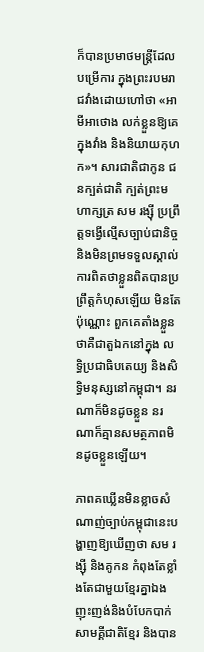ក៏បានប្រមាថមន្ត្រីដែលបម្រើការ ក្នុងព្រះរបមរាជវាំងដោយហៅថា «អាមីអាថោង លក់ខ្លួនឱ្យគេក្នុងវាំង និងនិយាយកុហក»។ សារជាតិជាកូន ជនក្បត់ជាតិ ក្បត់ព្រះមហាក្សត្រ សម រង្ស៊ី ប្រព្រឹត្តទង្វើល្មើសច្បាប់ជានិច្ច និងមិនព្រមទទួលស្គាល់ការពិតថាខ្លួនពិតបានប្រព្រឹត្តកំហុសឡើយ មិនតែប៉ុណ្ណោះ ពួកគេតាំងខ្លួនថាគឺជាតួឯកនៅក្នុង លទ្ធិប្រជាធិបតេយ្យ និងសិទ្ធិមនុស្សនៅកម្ពុជា។ នរណាក៏មិនដូចខ្លួន នរណាក៏គ្មានសមត្ថភាពមិនដូចខ្លួនឡើយ។

ភាពគឃ្លើនមិនខ្លាចសំណាញ់ច្បាប់កម្ពុជានេះបង្ហាញឱ្យឃើញថា សម រង្ស៊ី និងគូកន កំពុងតែខ្លាំងតែជាមួយខ្មែរគ្នាឯង ញុះញង់និងបំបែកបាក់សាមគ្គីជាតិខ្មែរ និងបាន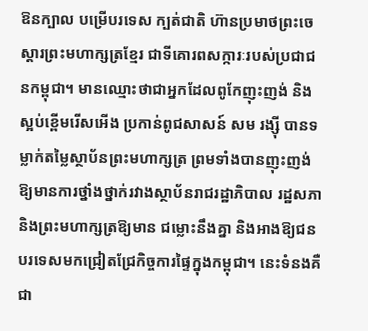ឱនក្បាល បម្រើបរទេស ក្បត់ជាតិ ហ៊ានប្រមាថព្រះចេស្តារព្រះមហាក្សត្រខ្មែរ ជាទីគោរពសក្ការៈរបស់ប្រជាជនកម្ពុជា។ មានឈ្មោះថាជាអ្នកដែលពូកែញុះញង់ និងស្អប់ខ្ពើមរើសអើង ប្រកាន់ពូជសាសន៍ សម រង្ស៊ី បានទម្លាក់តម្លៃស្ថាប័នព្រះមហាក្សត្រ ព្រមទាំងបានញុះញង់ឱ្យមានការថ្នាំងថ្នាក់រវាងស្ថាប័នរាជរដ្ឋាភិបាល រដ្ឋសភា និងព្រះមហាក្សត្រឱ្យមាន ជម្លោះនឹងគ្នា និងអាងឱ្យជនបរទេសមកជ្រៀតជ្រែកិច្ចការផ្ទៃក្នុងកម្ពុជា។ នេះទំនងគឺជា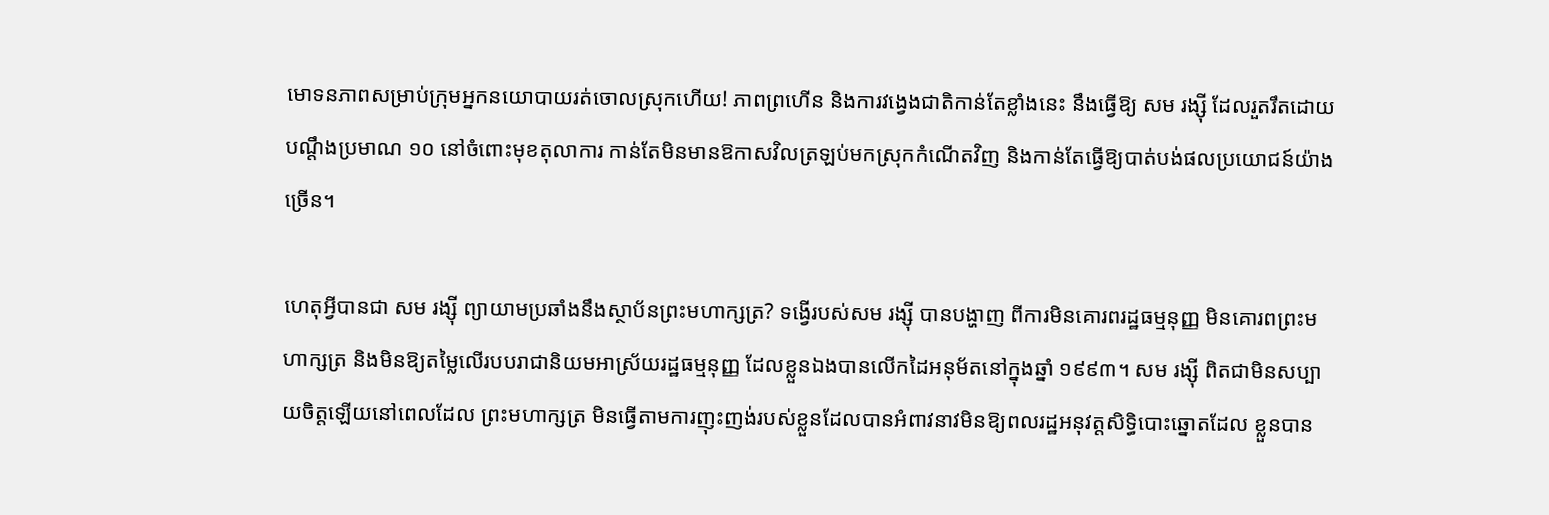មោទនភាពសម្រាប់ក្រុមអ្នកនយោបាយរត់ចោលស្រុកហើយ! ភាពព្រហើន និងការវង្វេងជាតិកាន់តែខ្លាំងនេះ នឹងធ្វើឱ្យ សម រង្ស៊ី ដែលរួតរឹតដោយបណ្តឹងប្រមាណ ១០ នៅចំពោះមុខតុលាការ កាន់តែមិនមានឱកាសវិលត្រឡប់មកស្រុកកំណើតវិញ និងកាន់តែធ្វើឱ្យបាត់បង់ផលប្រយោជន៍យ៉ាងច្រើន។

ហេតុអ្វីបានជា សម រង្ស៊ី ព្យាយាមប្រឆាំងនឹងស្ថាប័នព្រះមហាក្សត្រ? ទង្វើរបស់សម រង្ស៊ី បានបង្ហាញ ពីការមិនគោរពរដ្ឋធម្មនុញ្ញ មិនគោរពព្រះមហាក្សត្រ និងមិនឱ្យតម្លៃលើរបបរាជានិយមអាស្រ័យរដ្ឋធម្មនុញ្ញ ដែលខ្លួនឯងបានលើកដៃអនុម័តនៅក្នុងឆ្នាំ ១៩៩៣។ សម រង្ស៊ី ពិតជាមិនសប្បាយចិត្តឡើយនៅពេលដែល ព្រះមហាក្សត្រ មិនធ្វើតាមការញុះញង់របស់ខ្លួនដែលបានអំពាវនាវមិនឱ្យពលរដ្ឋអនុវត្តសិទ្ធិបោះឆ្នោតដែល ខ្លួនបាន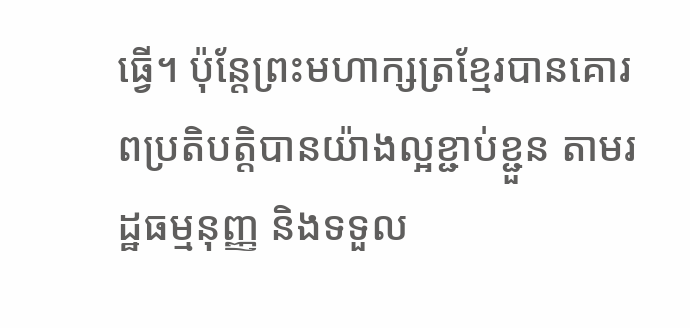ធ្វើ។ ប៉ុន្តែព្រះមហាក្សត្រខ្មែរបានគោរពប្រតិបត្តិបានយ៉ាងល្អខ្ជាប់ខ្ជួន តាមរដ្ឋធម្មនុញ្ញ និងទទួល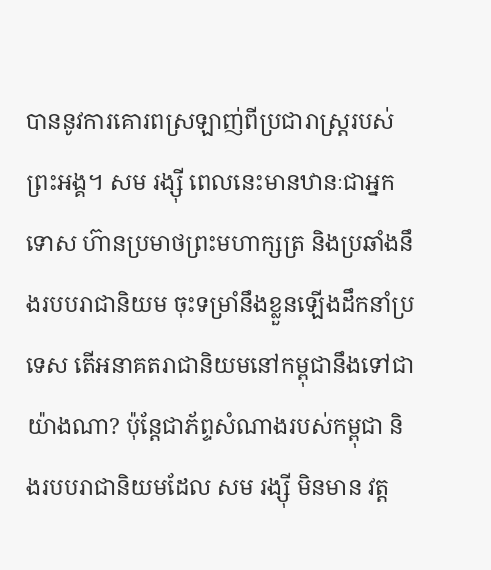បាននូវការគោរពស្រឡាញ់ពីប្រជារាស្ត្ររបស់ព្រះអង្គ។ សម រង្ស៊ី ពេលនេះមានឋានៈជាអ្នកទោស ហ៊ានប្រមាថព្រះមហាក្សត្រ និងប្រឆាំងនឹងរបបរាជានិយម ចុះទម្រាំនឹងខ្លួនឡើងដឹកនាំប្រទេស តើអនាគតរាជានិយមនៅកម្ពុជានឹងទៅជាយ៉ាងណា? ប៉ុន្តែជាភ័ព្ទសំណាងរបស់កម្ពុជា និងរបបរាជានិយមដែល សម រង្ស៊ី មិនមាន វត្ត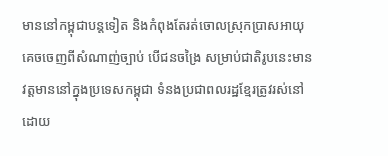មាននៅកម្ពុជាបន្តទៀត និងកំពុងតែរត់ចោលស្រុកប្រាសអាយុ គេចចេញពីសំណាញ់ច្បាប់ បើជនចង្រៃ សម្រាប់ជាតិរូបនេះមានវត្តមាននៅក្នុងប្រទេសកម្ពុជា ទំនងប្រជាពលរដ្ឋខ្មែរត្រូវរស់នៅដោយ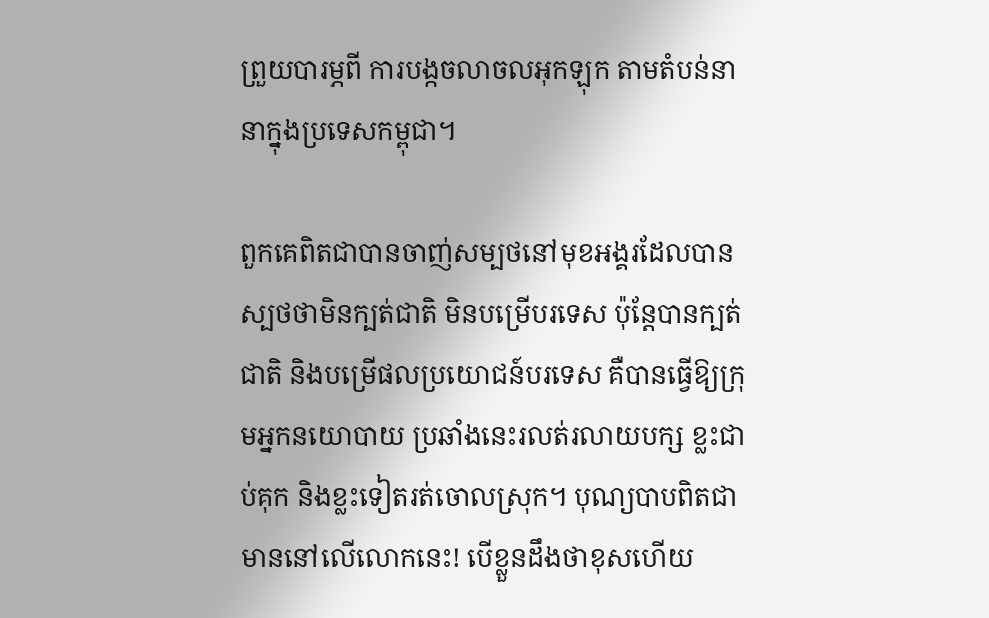ព្រួយបារម្ភពី ការបង្កចលាចលអុកឡុក តាមតំបន់នានាក្នុងប្រទេសកម្ពុជា។

ពួកគេពិតជាបានចាញ់សម្បថនៅមុខអង្គរដែលបានស្បថថាមិនក្បត់ជាតិ មិនបម្រើបរទេស ប៉ុន្តែបានក្បត់ជាតិ និងបម្រើផលប្រយោជន៍បរទេស គឺបានធ្វើឱ្យក្រុមអ្នកនយោបាយ ប្រឆាំងនេះរលត់រលាយបក្ស ខ្លះជាប់គុក និងខ្លះទៀតរត់ចោលស្រុក។ បុណ្យបាបពិតជាមាននៅលើលោកនេះ! បើខ្លួនដឹងថាខុសហើយ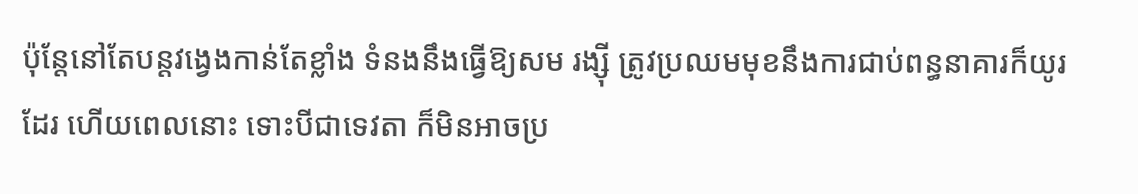ប៉ុន្តែនៅតែបន្តវង្វេងកាន់តែខ្លាំង ទំនងនឹងធ្វើឱ្យសម រង្ស៊ី ត្រូវប្រឈមមុខនឹងការជាប់ពន្ធនាគារក៏យូរដែរ ហើយពេលនោះ ទោះបីជាទេវតា ក៏មិនអាចប្រ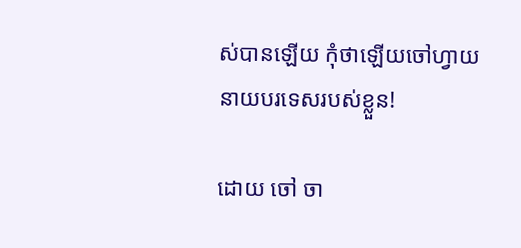ស់បានឡើយ កុំថាឡើយចៅហ្វាយនាយបរទេសរបស់ខ្លួន!

ដោយ ចៅ ចា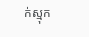ក់ស្មុក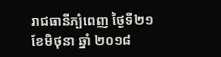រាជធានីភ្បំពេញ ថ្ងៃទី២១ ខែមិថុនា ឆ្នាំ ២០១៨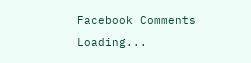Facebook Comments
Loading...